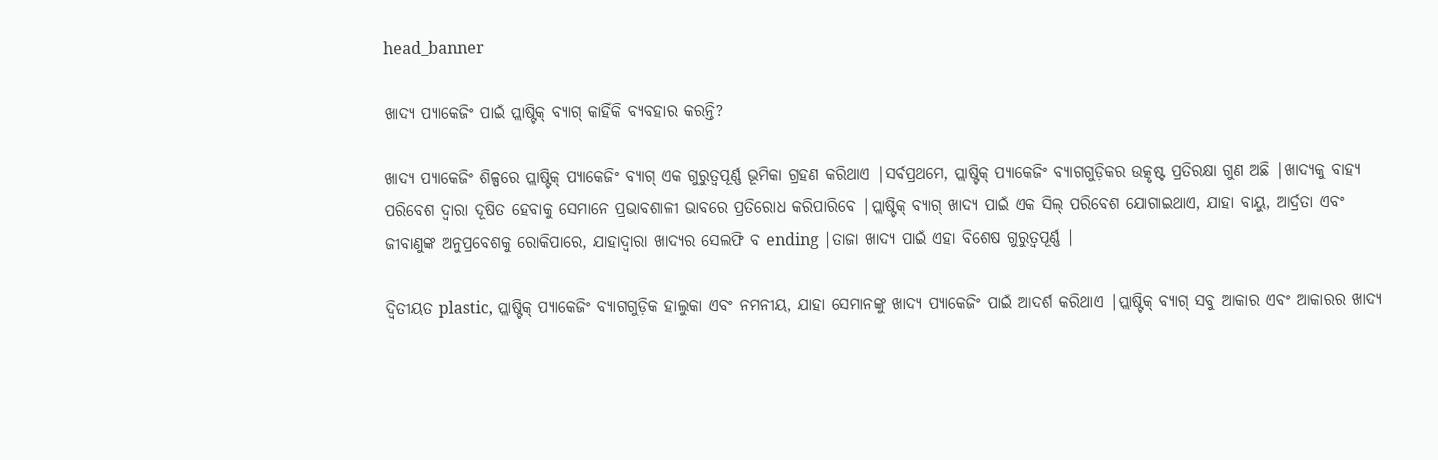head_banner

ଖାଦ୍ୟ ପ୍ୟାକେଜିଂ ପାଇଁ ପ୍ଲାଷ୍ଟିକ୍ ବ୍ୟାଗ୍ କାହିଁକି ବ୍ୟବହାର କରନ୍ତି?

ଖାଦ୍ୟ ପ୍ୟାକେଜିଂ ଶିଳ୍ପରେ ପ୍ଲାଷ୍ଟିକ୍ ପ୍ୟାକେଜିଂ ବ୍ୟାଗ୍ ଏକ ଗୁରୁତ୍ୱପୂର୍ଣ୍ଣ ଭୂମିକା ଗ୍ରହଣ କରିଥାଏ |ସର୍ବପ୍ରଥମେ, ପ୍ଲାଷ୍ଟିକ୍ ପ୍ୟାକେଜିଂ ବ୍ୟାଗଗୁଡ଼ିକର ଉତ୍କୃଷ୍ଟ ପ୍ରତିରକ୍ଷା ଗୁଣ ଅଛି |ଖାଦ୍ୟକୁ ବାହ୍ୟ ପରିବେଶ ଦ୍ୱାରା ଦୂଷିତ ହେବାକୁ ସେମାନେ ପ୍ରଭାବଶାଳୀ ଭାବରେ ପ୍ରତିରୋଧ କରିପାରିବେ |ପ୍ଲାଷ୍ଟିକ୍ ବ୍ୟାଗ୍ ଖାଦ୍ୟ ପାଇଁ ଏକ ସିଲ୍ ପରିବେଶ ଯୋଗାଇଥାଏ, ଯାହା ବାୟୁ, ଆର୍ଦ୍ରତା ଏବଂ ଜୀବାଣୁଙ୍କ ଅନୁପ୍ରବେଶକୁ ରୋକିପାରେ, ଯାହାଦ୍ୱାରା ଖାଦ୍ୟର ସେଲଫି ବ ending |ତାଜା ଖାଦ୍ୟ ପାଇଁ ଏହା ବିଶେଷ ଗୁରୁତ୍ୱପୂର୍ଣ୍ଣ |

ଦ୍ୱିତୀୟତ plastic, ପ୍ଲାଷ୍ଟିକ୍ ପ୍ୟାକେଜିଂ ବ୍ୟାଗଗୁଡ଼ିକ ହାଲୁକା ଏବଂ ନମନୀୟ, ଯାହା ସେମାନଙ୍କୁ ଖାଦ୍ୟ ପ୍ୟାକେଜିଂ ପାଇଁ ଆଦର୍ଶ କରିଥାଏ |ପ୍ଲାଷ୍ଟିକ୍ ବ୍ୟାଗ୍ ସବୁ ଆକାର ଏବଂ ଆକାରର ଖାଦ୍ୟ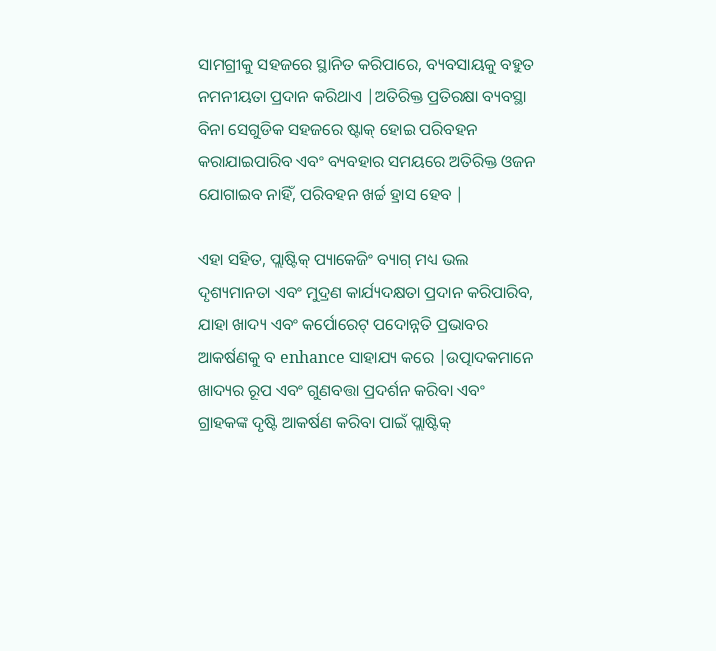ସାମଗ୍ରୀକୁ ସହଜରେ ସ୍ଥାନିତ କରିପାରେ, ବ୍ୟବସାୟକୁ ବହୁତ ନମନୀୟତା ପ୍ରଦାନ କରିଥାଏ |ଅତିରିକ୍ତ ପ୍ରତିରକ୍ଷା ବ୍ୟବସ୍ଥା ବିନା ସେଗୁଡିକ ସହଜରେ ଷ୍ଟାକ୍ ହୋଇ ପରିବହନ କରାଯାଇପାରିବ ଏବଂ ବ୍ୟବହାର ସମୟରେ ଅତିରିକ୍ତ ଓଜନ ଯୋଗାଇବ ନାହିଁ, ପରିବହନ ଖର୍ଚ୍ଚ ହ୍ରାସ ହେବ |

ଏହା ସହିତ, ପ୍ଲାଷ୍ଟିକ୍ ପ୍ୟାକେଜିଂ ବ୍ୟାଗ୍ ମଧ୍ୟ ଭଲ ଦୃଶ୍ୟମାନତା ଏବଂ ମୁଦ୍ରଣ କାର୍ଯ୍ୟଦକ୍ଷତା ପ୍ରଦାନ କରିପାରିବ, ଯାହା ଖାଦ୍ୟ ଏବଂ କର୍ପୋରେଟ୍ ପଦୋନ୍ନତି ପ୍ରଭାବର ଆକର୍ଷଣକୁ ବ enhance ସାହାଯ୍ୟ କରେ |ଉତ୍ପାଦକମାନେ ଖାଦ୍ୟର ରୂପ ଏବଂ ଗୁଣବତ୍ତା ପ୍ରଦର୍ଶନ କରିବା ଏବଂ ଗ୍ରାହକଙ୍କ ଦୃଷ୍ଟି ଆକର୍ଷଣ କରିବା ପାଇଁ ପ୍ଲାଷ୍ଟିକ୍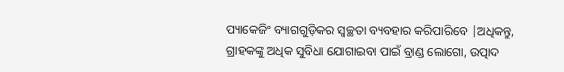ପ୍ୟାକେଜିଂ ବ୍ୟାଗଗୁଡ଼ିକର ସ୍ୱଚ୍ଛତା ବ୍ୟବହାର କରିପାରିବେ |ଅଧିକନ୍ତୁ, ଗ୍ରାହକଙ୍କୁ ଅଧିକ ସୁବିଧା ଯୋଗାଇବା ପାଇଁ ବ୍ରାଣ୍ଡ ଲୋଗୋ, ଉତ୍ପାଦ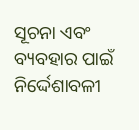ସୂଚନା ଏବଂ ବ୍ୟବହାର ପାଇଁ ନିର୍ଦ୍ଦେଶାବଳୀ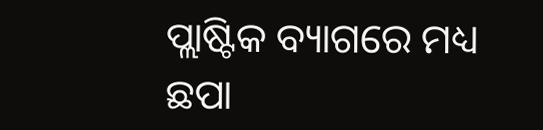ପ୍ଲାଷ୍ଟିକ ବ୍ୟାଗରେ ମଧ୍ୟ ଛପା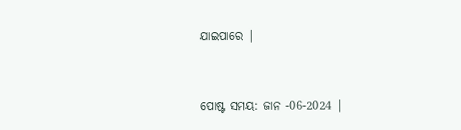ଯାଇପାରେ |


ପୋଷ୍ଟ ସମୟ: ଜାନ -06-2024 |